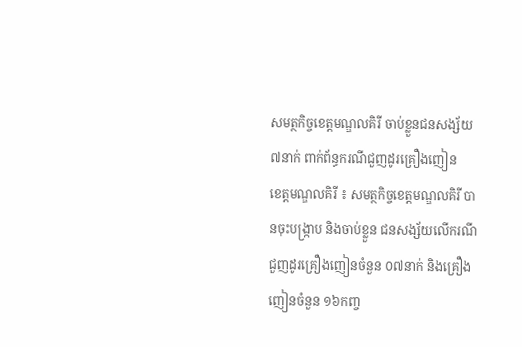សមត្ថកិច្ចខេត្តមណ្ឌលគិរី ចាប់ខ្លួនជនសង្ស័យ៧នាក់ ពាក់ព័ន្ធករណីជួញដូរគ្រឿងញៀន
ខេត្តមណ្ឌលគិរី ៖ សមត្ថកិច្ចខេត្តមណ្ឌលគិរី បានចុះបង្ក្រាប និងចាប់ខ្លួន ជនសង្ស័យលើករណី ជួញដូរគ្រឿងញៀនចំនួន ០៧នាក់ និងគ្រឿងញៀនចំនួន ១៦កញ្ច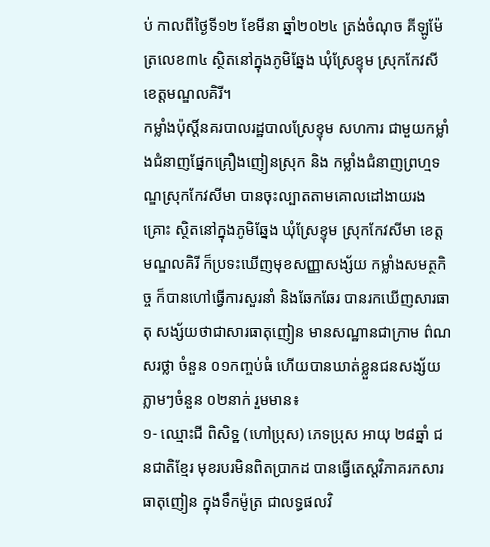ប់ កាលពីថ្ងៃទី១២ ខែមីនា ឆ្នាំ២០២៤ ត្រង់ចំណុច គីឡូម៉ែត្រលេខ៣៤ ស្ថិតនៅក្នុងភូមិឆ្នែង ឃុំស្រែខ្ទុម ស្រុកកែវសី ខេត្តមណ្ឌលគិរី។
កម្លាំងប៉ុស្តិ៍នគរបាលរដ្ឋបាលស្រែខ្ទុម សហការ ជាមួយកម្លាំងជំនាញផ្នែកគ្រឿងញៀនស្រុក និង កម្លាំងជំនាញព្រហ្មទណ្ឌស្រុកកែវសីមា បានចុះល្បាតតាមគោលដៅងាយរងគ្រោះ ស្ថិតនៅក្នុងភូមិឆ្នែង ឃុំស្រែខ្ទុម ស្រុកកែវសីមា ខេត្តមណ្ឌលគិរី ក៏ប្រទះឃើញមុខសញ្ញាសង្ស័យ កម្លាំងសមត្ថកិច្ច ក៏បានហៅធ្វើការសួរនាំ និងឆែកឆែរ បានរកឃើញសារធាតុ សង្ស័យថាជាសារធាតុញៀន មានសណ្ឋានជាក្រាម ព៌ណសរថ្លា ចំនួន ០១កញ្ចប់ធំ ហើយបានឃាត់ខ្លួនជនសង្ស័យភ្លាមៗចំនួន ០២នាក់ រួមមាន៖
១- ឈ្មោះជី ពិសិទ្ឋ (ហៅប្រុស) ភេទប្រុស អាយុ ២៨ឆ្នាំ ជនជាតិខ្មែរ មុខរបរមិនពិតប្រាកដ បានធ្វេីតេស្តវិភាគរកសារធាតុញៀន ក្នុងទឹកម៉ូត្រ ជាលទ្ធផលវិ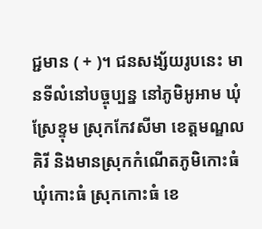ជ្ជមាន ( + )។ ជនសង្ស័យរូបនេះ មានទីលំនៅបច្ចុប្បន្ន នៅភូមិអូអាម ឃុំស្រែខ្ទុម ស្រុកកែវសីមា ខេត្តមណ្ឌលគិរី និងមានស្រុកកំណេីតភូមិកោះធំ ឃុំកោះធំ ស្រុកកោះធំ ខេ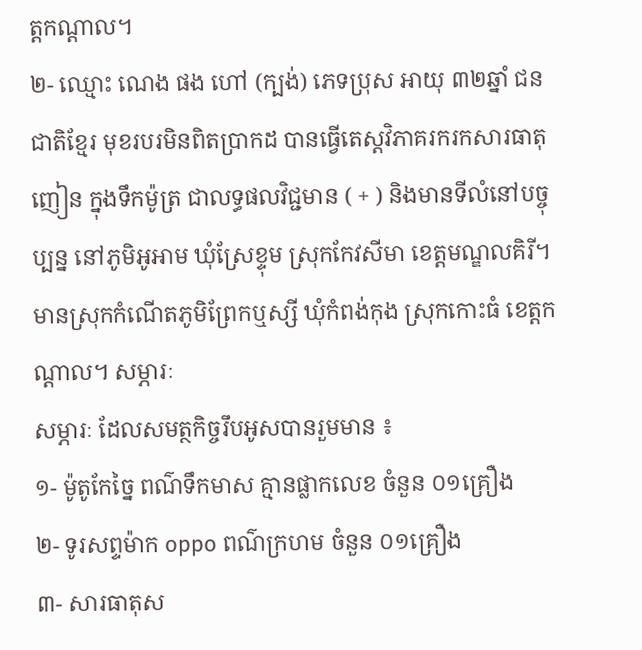ត្តកណ្តាល។
២- ឈ្មោះ ណេង ផង ហៅ (ក្បង់) ភេទប្រុស អាយុ ៣២ឆ្នាំ ជនជាតិខ្មែរ មុខរបរមិនពិតប្រាកដ បានធ្វេីតេស្តវិភាគរករកសារធាតុញៀន ក្នុងទឹកម៉ូត្រ ជាលទ្ធផលវិជ្ជមាន ( + ) និងមានទីលំនៅបច្ចុប្បន្ន នៅភូមិអូអាម ឃុំស្រែខ្ទុម ស្រុកកែវសីមា ខេត្តមណ្ឌលគិរី។ មានស្រុកកំណេីតភូមិព្រែកឬស្សី ឃុំកំពង់កុង ស្រុកកោះធំ ខេត្តកណ្តាល។ សម្ភារៈ
សម្ភារៈ ដែលសមត្ថកិច្ចរឹបអូសបានរួមមាន ៖
១- ម៉ូតូកែច្នៃ ពណ៌ទឹកមាស គ្មានផ្លាកលេខ ចំនួន ០១គ្រឿង
២- ទូរសព្ទម៉ាក oppo ពណ៌ក្រហម ចំនួន ០១គ្រឿង
៣- សារធាតុស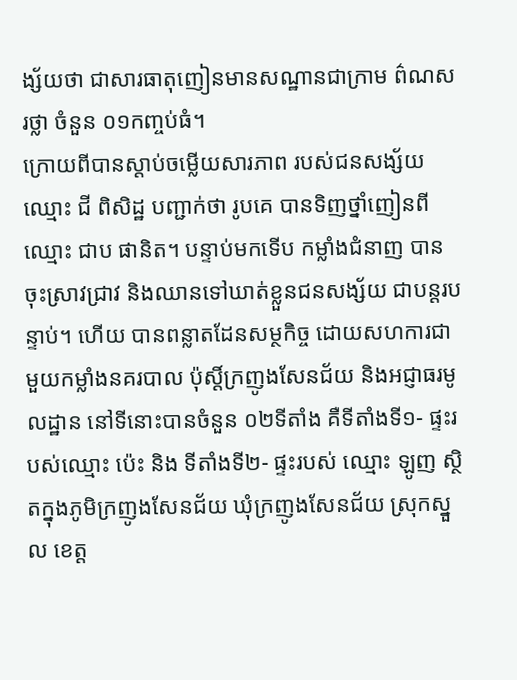ង្ស័យថា ជាសារធាតុញៀនមានសណ្ឋានជាក្រាម ព៌ណសរថ្លា ចំនួន ០១កញ្ចប់ធំ។
ក្រោយពីបានស្តាប់ចម្លើយសារភាព របស់ជនសង្ស័យ ឈ្មោះ ជី ពិសិដ្ឋ បញ្ជាក់ថា រូបគេ បានទិញថ្នាំញៀនពីឈ្មោះ ជាប ផានិត។ បន្ទាប់មកទើប កម្លាំងជំនាញ បានចុះស្រាវជ្រាវ និងឈានទៅឃាត់ខ្លួនជនសង្ស័យ ជាបន្តរបន្ទាប់។ ហើយ បានពន្លាតដែនសម្ថកិច្ច ដោយសហការជាមួយកម្លាំងនគរបាល ប៉ុស្តិ៍ក្រញូងសែនជ័យ និងអជ្ញាធរមូលដ្ឋាន នៅទីនោះបានចំនួន ០២ទីតាំង គឺទីតាំងទី១- ផ្ទះរបស់ឈ្មោះ ប៉េះ និង ទីតាំងទី២- ផ្ទះរបស់ ឈ្មោះ ឡូញ ស្ថិតក្នុងភូមិក្រញូងសែនជ័យ ឃុំក្រញូងសែនជ័យ ស្រុកស្នួល ខេត្ត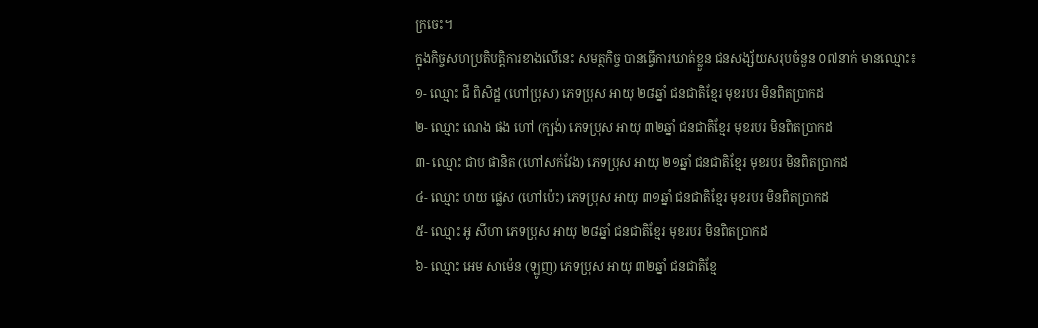ក្រចេះ។
ក្នុងកិច្ចសហប្រតិបត្តិការខាងលើនេះ សមត្ថកិច្ច បានធ្វើការឃាត់ខ្លួន ជនសង្ស័យសរុបចំនួន ០៧នាក់ មានឈ្មោះ៖
១- ឈ្មោះ ជី ពិសិដ្ឋ (ហៅប្រុស) ភេទប្រុស អាយុ ២៨ឆ្នាំ ជនជាតិខ្មែរ មុខរបរ មិនពិតប្រាកដ
២- ឈ្មោះ ណេង ផង ហៅ (ក្បង់) ភេទប្រុស អាយុ ៣២ឆ្នាំ ជនជាតិខ្មែរ មុខរបរ មិនពិតប្រាកដ
៣- ឈ្មោះ ជាប ផានិត (ហៅសក់វែង) ភេទប្រុស អាយុ ២១ឆ្នាំ ជនជាតិខ្មែរ មុខរបរ មិនពិតប្រាកដ
៤- ឈ្មោះ ហយ ផ្លេស (ហៅប៉េះ) ភេទប្រុស អាយុ ៣១ឆ្នាំ ជនជាតិខ្មែរ មុខរបរ មិនពិតប្រាកដ
៥- ឈ្មោះ អូ សីហា ភេទប្រុស អាយុ ២៨ឆ្នាំ ជនជាតិខ្មែរ មុខរបរ មិនពិតប្រាកដ
៦- ឈ្មោះ អេម សាម៉េន (ឡូញ) ភេទប្រុស អាយុ ៣២ឆ្នាំ ជនជាតិខ្មែ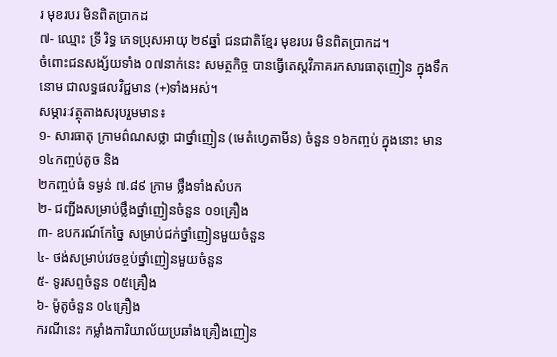រ មុខរបរ មិនពិតប្រាកដ
៧- ឈ្មោះ ទ្រី រិទ្ធ ភេទប្រុសអាយុ ២៩ឆ្នាំ ជនជាតិខ្មែរ មុខរបរ មិនពិតប្រាកដ។
ចំពោះជនសង្ស័យទាំង ០៧នាក់នេះ សមត្ថកិច្ច បានធ្វេីតេស្តវិភាគរកសារធាតុញៀន ក្នុងទឹកនោម ជាលទ្ធផលវិជ្ជមាន (+)ទាំងអស់។
សម្ភារៈវត្ថុតាងសរុបរួមមាន៖
១- សារធាតុ ក្រាមព៌ណសថ្លា ជាថ្នាំញៀន (មេតំហ្វេតាមីន) ចំនួន ១៦កញ្ចប់ ក្នុងនោះ មាន ១៤កញ្ចប់តូច និង
២កញ្ចប់ធំ ទម្ងន់ ៧.៨៩ ក្រាម ថ្លឹងទាំងសំបក
២- ជញ្ជីងសម្រាប់ថ្លឹងថ្នាំញៀនចំនួន ០១គ្រឿង
៣- ឧបករណ៍កែច្នៃ សម្រាប់ជក់ថ្នាំញៀនមួយចំនួន
៤- ថង់សម្រាប់វេចខ្ចប់ថ្នាំញៀនមួយចំនួន
៥- ទូរសព្ទចំនួន ០៥គ្រឿង
៦- ម៉ូតូចំនួន ០៤គ្រឿង
ករណីនេះ កម្លាំងការិយាល័យប្រឆាំងគ្រឿងញៀន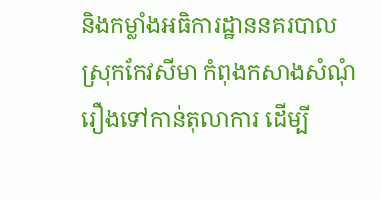និងកម្លាំងអធិការដ្ឋាននគរបាល ស្រុកកែវសីមា កំពុងកសាងសំណុំរឿងទៅកាន់តុលាការ ដើម្បី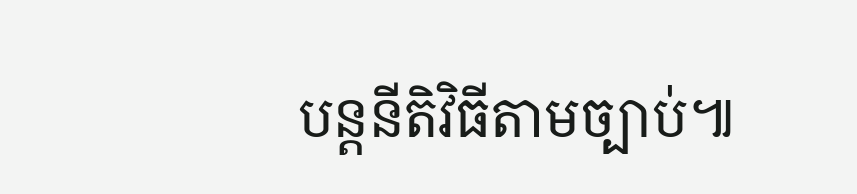បន្តនីតិវិធីតាមច្បាប់៕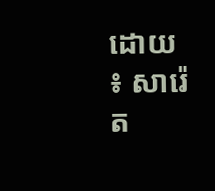ដោយ ៖ សារ៉េត